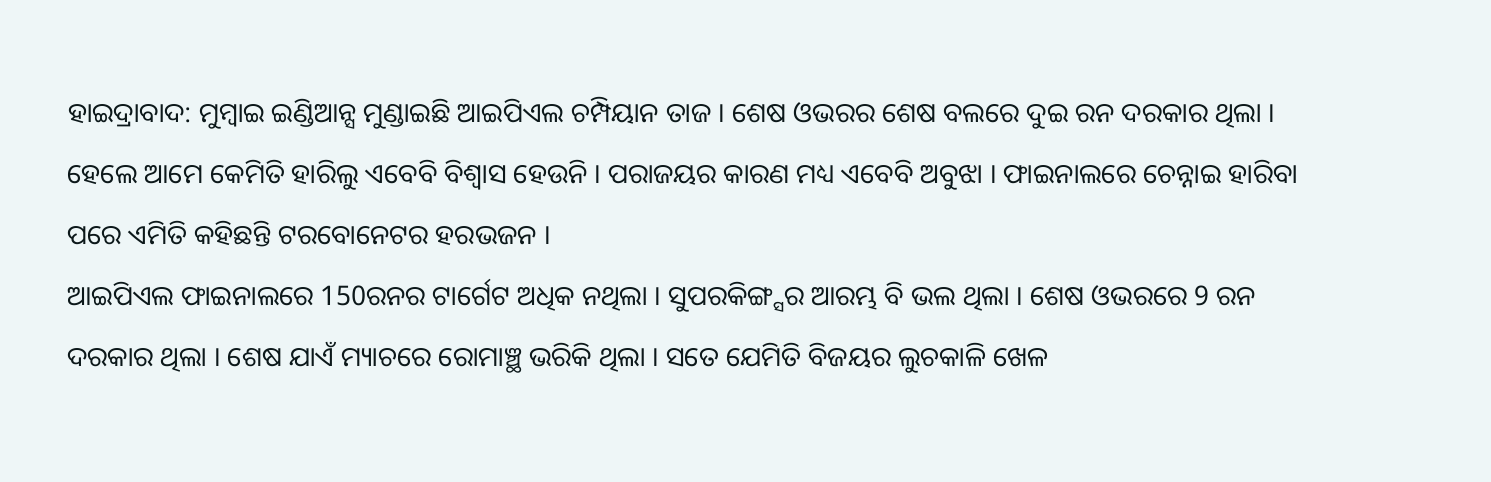ହାଇଦ୍ରାବାଦ: ମୁମ୍ବାଇ ଇଣ୍ଡିଆନ୍ସ ମୁଣ୍ଡାଇଛି ଆଇପିଏଲ ଚମ୍ପିୟାନ ତାଜ । ଶେଷ ଓଭରର ଶେଷ ବଲରେ ଦୁଇ ରନ ଦରକାର ଥିଲା । ହେଲେ ଆମେ କେମିତି ହାରିଲୁ ଏବେବି ବିଶ୍ବାସ ହେଉନି । ପରାଜୟର କାରଣ ମଧ୍ୟ ଏବେବି ଅବୁଝା । ଫାଇନାଲରେ ଚେନ୍ନାଇ ହାରିବା ପରେ ଏମିତି କହିଛନ୍ତି ଟରବୋନେଟର ହରଭଜନ ।
ଆଇପିଏଲ ଫାଇନାଲରେ 150ରନର ଟାର୍ଗେଟ ଅଧିକ ନଥିଲା । ସୁପରକିଙ୍ଗ୍ସର ଆରମ୍ଭ ବି ଭଲ ଥିଲା । ଶେଷ ଓଭରରେ 9 ରନ ଦରକାର ଥିଲା । ଶେଷ ଯାଏଁ ମ୍ୟାଚରେ ରୋମାଞ୍ଛ ଭରିକି ଥିଲା । ସତେ ଯେମିତି ବିଜୟର ଲୁଚକାଳି ଖେଳ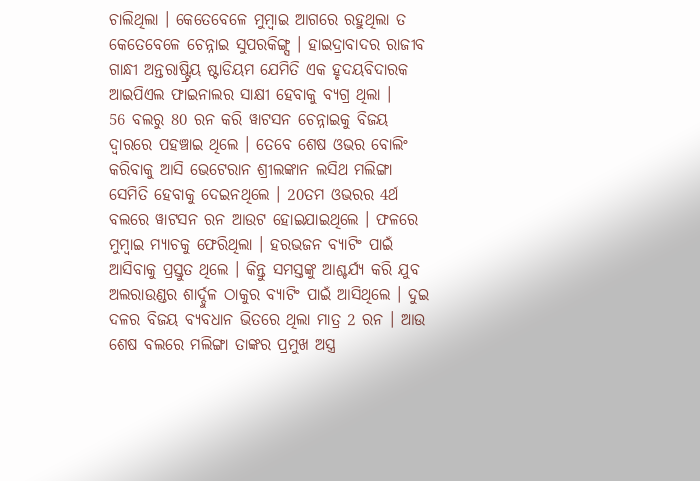ଚାଲିଥିଲା । କେତେବେଳେ ମୁମ୍ବାଇ ଆଗରେ ରହୁଥିଲା ତ କେତେବେଳେ ଚେନ୍ନାଇ ସୁପରକିଙ୍ଗ୍ସ । ହାଇଦ୍ରାବାଦର ରାଜୀବ ଗାନ୍ଧୀ ଅନ୍ତରାଷ୍ଟ୍ରିୟ ଷ୍ଟାଡିୟମ ଯେମିତି ଏକ ହୃଦୟବିଦାରକ ଆଇପିଏଲ ଫାଇନାଲର ସାକ୍ଷୀ ହେବାକୁ ବ୍ୟଗ୍ର ଥିଲା ।
56 ବଲରୁ 80 ରନ କରି ୱାଟସନ ଚେନ୍ନାଇକୁ ବିଜୟ ଦ୍ବାରରେ ପହଞ୍ଚାଇ ଥିଲେ । ତେବେ ଶେଷ ଓଭର ବୋଲିଂ କରିବାକୁ ଆସି ଭେଟେରାନ ଶ୍ରୀଲଙ୍କାନ ଲସିଥ ମଲିଙ୍ଗା ସେମିତି ହେବାକୁ ଦେଇନଥିଲେ । 20ତମ ଓଭରର 4ର୍ଥ ବଲରେ ୱାଟସନ ରନ ଆଉଟ ହୋଇଯାଇଥିଲେ । ଫଳରେ ମୁମ୍ବାଇ ମ୍ୟାଚକୁ ଫେରିଥିଲା । ହରଭଜନ ବ୍ୟାଟିଂ ପାଇଁ ଆସିବାକୁ ପ୍ରସ୍ତୁତ ଥିଲେ । କିନ୍ତୁ ସମସ୍ତଙ୍କୁ ଆଶ୍ଚର୍ଯ୍ୟ କରି ଯୁବ ଅଲରାଉଣ୍ଡର ଶାର୍ଦ୍ଦୁଳ ଠାକୁର ବ୍ୟାଟିଂ ପାଇଁ ଆସିଥିଲେ । ଦୁଇ ଦଳର ବିଜୟ ବ୍ୟବଧାନ ଭିତରେ ଥିଲା ମାତ୍ର 2 ରନ । ଆଉ ଶେଷ ବଲରେ ମଲିଙ୍ଗା ତାଙ୍କର ପ୍ରମୁଖ ଅସ୍ତ୍ର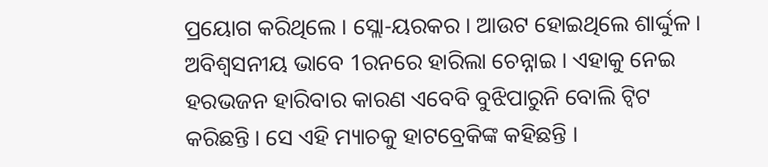ପ୍ରୟୋଗ କରିଥିଲେ । ସ୍ଲୋ-ୟରକର । ଆଉଟ ହୋଇଥିଲେ ଶାର୍ଦ୍ଦୁଳ । ଅବିଶ୍ବସନୀୟ ଭାବେ 1ରନରେ ହାରିଲା ଚେନ୍ନାଇ । ଏହାକୁ ନେଇ ହରଭଜନ ହାରିବାର କାରଣ ଏବେବି ବୁଝିପାରୁନି ବୋଲି ଟ୍ବିଟ କରିଛନ୍ତି । ସେ ଏହି ମ୍ୟାଚକୁ ହାଟବ୍ରେକିଙ୍କ କହିଛନ୍ତି ।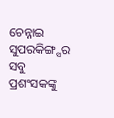ଚେନ୍ନାଇ ସୁପରକିଙ୍ଗ୍ସର ସବୁ ପ୍ରଶଂସକଙ୍କୁ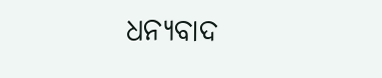ଧନ୍ୟବାଦ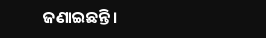ଜଣାଇଛନ୍ତି ।